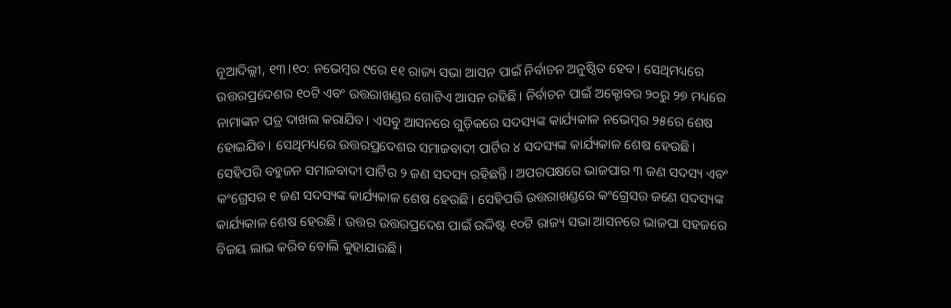ନୂଆଦିଲ୍ଲୀ, ୧୩।୧୦: ନଭେମ୍ବର ୯ରେ ୧୧ ରାଜ୍ୟ ସଭା ଆସନ ପାଇଁ ନିର୍ବାଚନ ଅନୁଷ୍ଠିତ ହେବ। ସେଥିମଧ୍ୟରେ ଉତ୍ତରପ୍ରଦେଶର ୧୦ଟି ଏବଂ ଉତ୍ତରାଖଣ୍ଡର ଗୋଟିଏ ଆସନ ରହିଛି। ନିର୍ବାଚନ ପାଇଁ ଅକ୍ଟୋବର ୨୦ରୁ ୨୭ ମଧ୍ୟରେ ନାମାଙ୍କନ ପତ୍ର ଦାଖଲ କରାଯିବ। ଏସବୁ ଆସନରେ ଗୁଡ଼ିକରେ ସଦସ୍ୟଙ୍କ କାର୍ଯ୍ୟକାଳ ନଭେମ୍ବର ୨୫ରେ ଶେଷ ହୋଇଯିବ। ସେଥିମଧ୍ୟରେ ଉତ୍ତରପ୍ରଦେଶର ସମାଜବାଦୀ ପାର୍ଟିର ୪ ସଦସ୍ୟଙ୍କ କାର୍ଯ୍ୟକାଳ ଶେଷ ହେଉଛି। ସେହିପରି ବହୁଜନ ସମାଜବାଦୀ ପାର୍ଟିର ୨ ଜଣ ସଦସ୍ୟ ରହିଛନ୍ତି। ଅପରପକ୍ଷରେ ଭାଜପାର ୩ ଜଣ ସଦସ୍ୟ ଏବଂ କଂଗ୍ରେସର ୧ ଜଣ ସଦସ୍ୟଙ୍କ କାର୍ଯ୍ୟକାଳ ଶେଷ ହେଉଛି। ସେହିପରି ଉତ୍ତରାଖଣ୍ଡରେ କଂଗ୍ରେସର ଜଣେ ସଦସ୍ୟଙ୍କ କାର୍ଯ୍ୟକାଳ ଶେଷ ହେଉଛି। ଉତ୍ତର ଉତ୍ତରପ୍ରଦେଶ ପାଇଁ ଉଦ୍ଦିଷ୍ଟ ୧୦ଟି ରାଜ୍ୟ ସଭା ଆସନରେ ଭାଜପା ସହଜରେ ବିଜୟ ଲାଭ କରିବ ବୋଲି କୁହାଯାଉଛି।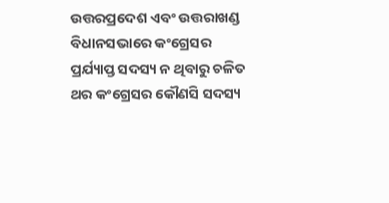ଉତ୍ତରପ୍ରଦେଶ ଏବଂ ଉତ୍ତରାଖଣ୍ଡ ବିଧାନସଭାରେ କଂଗ୍ରେସର ପ୍ରର୍ଯ୍ୟାପ୍ତ ସଦସ୍ୟ ନ ଥିବାରୁ ଚଳିତ ଥର କଂଗ୍ରେସର କୌଣସି ସଦସ୍ୟ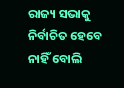ରାଜ୍ୟ ସଭାକୁ ନିର୍ବାଚିତ ହେବେ ନାହିଁ ବୋଲି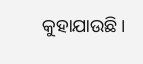କୁହାଯାଉଛି।